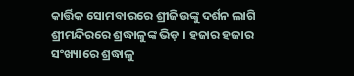କାର୍ତ୍ତିକ ସୋମବାରରେ ଶ୍ରୀଜିଉଙ୍କୁ ଦର୍ଶନ ଲାଗି ଶ୍ରୀମନ୍ଦିରରେ ଶ୍ରଦ୍ଧାଳୁଙ୍କ ଭିଡ଼ । ହଜାର ହଜାର ସଂଖ୍ୟାରେ ଶ୍ରଦ୍ଧାଳୁ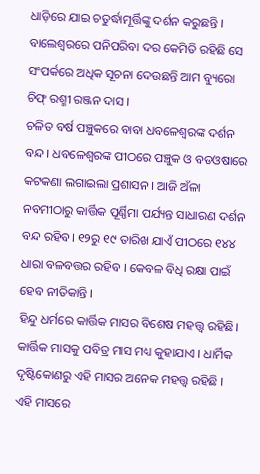ଧାଡ଼ିରେ ଯାଇ ଚତୁର୍ଦ୍ଧାମୂର୍ତ୍ତିଙ୍କୁ ଦର୍ଶନ କରୁଛନ୍ତି ।
ବାଲେଶ୍ୱରରେ ପନିପରିବା ଦର କେମିତି ରହିଛି ସେ ସଂପର୍କରେ ଅଧିକ ସୂଚନା ଦେଉଛନ୍ତି ଆମ ବ୍ୟୁରୋ ଚିଫ୍ ରଶ୍ମୀ ରଞ୍ଜନ ଦାସ ।
ଚଳିତ ବର୍ଷ ପଞ୍ଚୁକରେ ବାବା ଧବଳେଶ୍ୱରଙ୍କ ଦର୍ଶନ ବନ୍ଦ । ଧବଳେଶ୍ୱରଙ୍କ ପୀଠରେ ପଞ୍ଚୁକ ଓ ବଡଓଷାରେ କଟକଣା ଲଗାଇଲା ପ୍ରଶାସନ । ଆଜି ଅଁଳା ନବମୀଠାରୁ କାର୍ତ୍ତିକ ପୂର୍ଣ୍ଣିମା ପର୍ଯ୍ୟନ୍ତ ସାଧାରଣ ଦର୍ଶନ ବନ୍ଦ ରହିବ। ୧୨ରୁ ୧୯ ତାରିଖ ଯାଏଁ ପୀଠରେ ୧୪୪ ଧାରା ବଳବତ୍ତର ରହିବ । କେବଳ ବିଧି ରକ୍ଷା ପାଇଁ ହେବ ନୀତିକାନ୍ତି ।
ହିନ୍ଦୁ ଧର୍ମରେ କାର୍ତ୍ତିକ ମାସର ବିଶେଷ ମହତ୍ତ୍ୱ ରହିଛି। କାର୍ତ୍ତିକ ମାସକୁ ପବିତ୍ର ମାସ ମଧ୍ୟ କୁହାଯାଏ । ଧାର୍ମିକ ଦୃଷ୍ଟିକୋଣରୁ ଏହି ମାସର ଅନେକ ମହତ୍ତ୍ୱ ରହିଛି । ଏହି ମାସରେ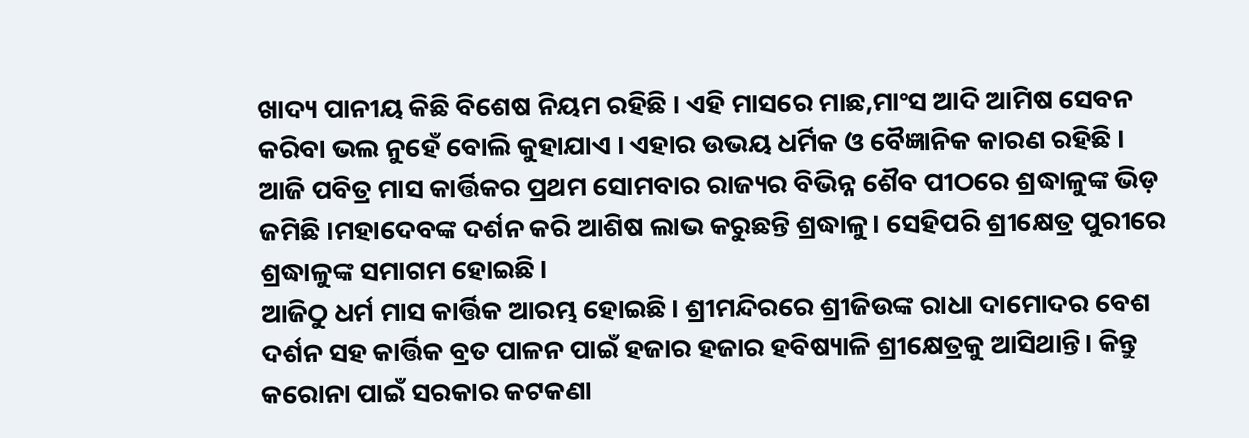ଖାଦ୍ୟ ପାନୀୟ କିଛି ବିଶେଷ ନିୟମ ରହିଛି । ଏହି ମାସରେ ମାଛ,ମାଂସ ଆଦି ଆମିଷ ସେବନ କରିବା ଭଲ ନୁହେଁ ବୋଲି କୁହାଯାଏ । ଏହାର ଉଭୟ ଧର୍ମିକ ଓ ବୈଜ୍ଞାନିକ କାରଣ ରହିଛି ।
ଆଜି ପବିତ୍ର ମାସ କାର୍ତ୍ତିକର ପ୍ରଥମ ସୋମବାର ରାଜ୍ୟର ବିଭିନ୍ନ ଶୈବ ପୀଠରେ ଶ୍ରଦ୍ଧାଳୁଙ୍କ ଭିଡ଼ ଜମିଛି ।ମହାଦେବଙ୍କ ଦର୍ଶନ କରି ଆଶିଷ ଲାଭ କରୁଛନ୍ତି ଶ୍ରଦ୍ଧାଳୁ। ସେହିପରି ଶ୍ରୀକ୍ଷେତ୍ର ପୁରୀରେ ଶ୍ରଦ୍ଧାଳୁଙ୍କ ସମାଗମ ହୋଇଛି।
ଆଜିଠୁ ଧର୍ମ ମାସ କାର୍ତ୍ତିକ ଆରମ୍ଭ ହୋଇଛି। ଶ୍ରୀମନ୍ଦିରରେ ଶ୍ରୀଜିଉଙ୍କ ରାଧା ଦାମୋଦର ବେଶ ଦର୍ଶନ ସହ କାର୍ତ୍ତିକ ବ୍ରତ ପାଳନ ପାଇଁ ହଜାର ହଜାର ହବିଷ୍ୟାଳି ଶ୍ରୀକ୍ଷେତ୍ରକୁ ଆସିଥାନ୍ତି। କିନ୍ତୁ କରୋନା ପାଇଁ ସରକାର କଟକଣା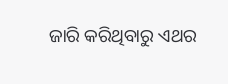ଜାରି କରିଥିବାରୁ ଏଥର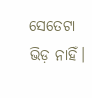ସେତେଟା ଭିଡ଼ ନାହିଁ।